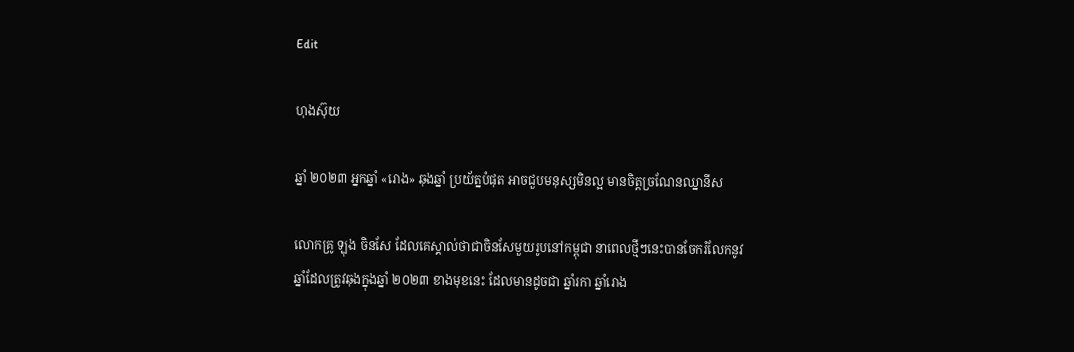Edit

ហុងស៊ុយ

ឆ្នាំ ២០២៣ អ្នកឆ្នាំ «រោង» ឆុងឆ្នាំ ប្រយ័ត្នបំផុត អាចជួបមនុស្សមិនល្អ មានចិត្តច្រណែនឈ្នានីស

លោកគ្រូ ឡុង ចិនសែ ដែលគេស្គាល់ថាជាចិនសែមួយរូបនៅកម្ពុជា នាពេលថ្មីៗនេះបានចែករំលែកនូវឆ្នាំដែលត្រូវឆុងក្នុងឆ្នាំ ២០២៣ ខាងមុខនេះ ដែលមានដូចជា ឆ្នាំរកា ឆ្នាំរោង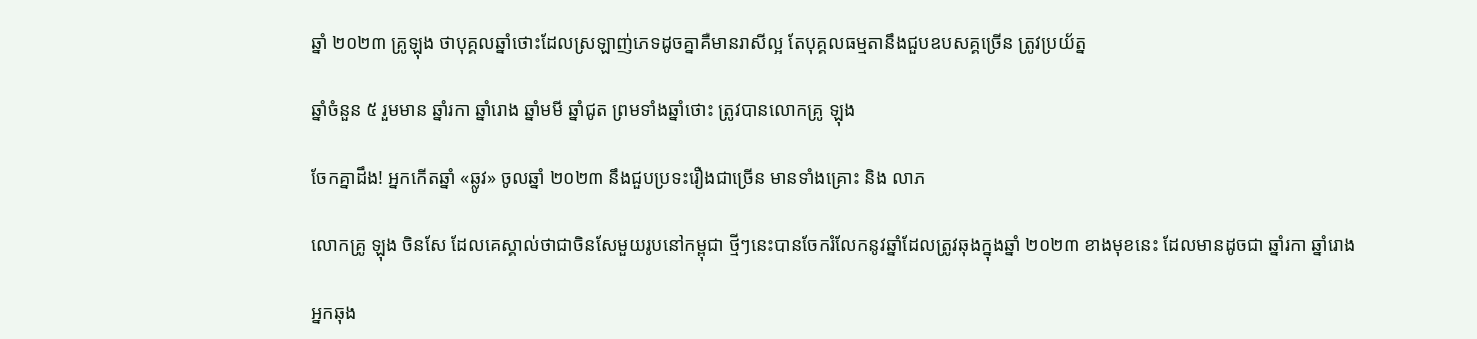ឆ្នាំ ២០២៣ គ្រូឡុង ថាបុគ្គលឆ្នាំថោះដែលស្រឡាញ់ភេទដូចគ្នាគឺមានរាសីល្អ តែបុគ្គលធម្មតានឹងជួបឧបសគ្គច្រើន ត្រូវប្រយ័ត្ន

ឆ្នាំចំនួន ៥ រួមមាន ឆ្នាំរកា ឆ្នាំរោង ឆ្នាំមមី ឆ្នាំជូត ព្រមទាំងឆ្នាំថោះ ត្រូវបានលោកគ្រូ ឡុង

ចែកគ្នាដឹង! អ្នកកើតឆ្នាំ «ឆ្លូវ» ចូលឆ្នាំ ២០២៣ នឹងជួបប្រទះរឿងជាច្រើន មានទាំងគ្រោះ និង លាភ

លោកគ្រូ ឡុង ចិនសែ ដែលគេស្គាល់ថាជាចិនសែមួយរូបនៅកម្ពុជា ថ្មីៗនេះបានចែករំលែកនូវឆ្នាំដែលត្រូវឆុងក្នុងឆ្នាំ ២០២៣ ខាងមុខនេះ ដែលមានដូចជា ឆ្នាំរកា ឆ្នាំរោង

អ្នកឆុង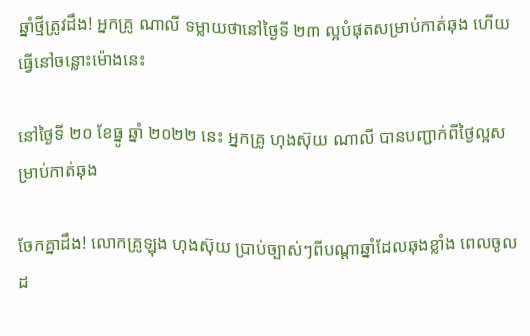ឆ្នាំថ្មីត្រូវដឹង! អ្នកគ្រូ ណាលី ទម្លាយថានៅថ្ងៃទី ២៣ ល្អបំផុតសម្រាប់កាត់ឆុង ហើយធ្វើនៅចន្លោះម៉ោងនេះ

នៅថ្ងៃទី ២០ ខែធ្នូ ឆ្នាំ ២០២២ នេះ អ្នកគ្រូ ហុងស៊ុយ ណាលី បានបញ្ជាក់ពីថ្ងៃល្អសម្រាប់កាត់ឆុង

ចែកគ្នាដឹង! លោកគ្រូឡុង ហុងស៊ុយ ប្រាប់ច្បាស់ៗពីបណ្តាឆ្នាំដែលឆុងខ្លាំង ពេលចូលដ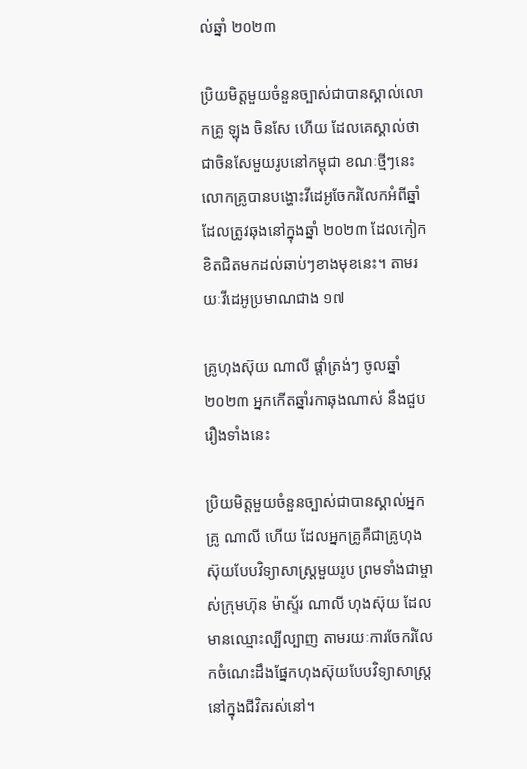ល់ឆ្នាំ ២០២៣

ប្រិយមិត្តមួយចំនួនច្បាស់ជាបានស្គាល់លោកគ្រូ ឡុង ចិនសែ ហើយ ដែលគេស្គាល់ថាជាចិនសែមួយរូបនៅកម្ពុជា ខណៈថ្មីៗនេះលោកគ្រូបានបង្ហោះវីដេអូចែករំលែកអំពីឆ្នាំដែលត្រូវឆុងនៅក្នុងឆ្នាំ ២០២៣ ដែលកៀកខិតជិតមកដល់ឆាប់ៗខាងមុខនេះ។ តាមរយៈវីដេអូប្រមាណជាង ១៧

គ្រូហុងស៊ុយ ណាលី ផ្តាំត្រង់ៗ ចូលឆ្នាំ ២០២៣ អ្នកកើតឆ្នាំរកាឆុងណាស់ នឹងជួបរឿងទាំងនេះ

ប្រិយមិត្តមួយចំនួនច្បាស់ជាបានស្គាល់អ្នកគ្រូ ណាលី ហើយ ដែលអ្នកគ្រូគឺជាគ្រូហុងស៊ុយបែបវិទ្យាសាស្ត្រមួយរូប ព្រមទាំងជាម្ចាស់ក្រុមហ៊ុន ម៉ាស្ទ័រ ណាលី ហុងស៊ុយ ដែលមានឈ្មោះល្បីល្បាញ តាមរយៈការចែករំលែកចំណេះដឹងផ្នែកហុងស៊ុយបែបវិទ្យាសាស្ត្រនៅក្នុងជីវិតរស់នៅ។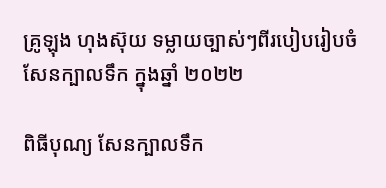គ្រូឡុង ហុងស៊ុយ ទម្លាយច្បាស់ៗពីរបៀបរៀបចំសែនក្បាលទឹក ក្នុងឆ្នាំ ២០២២

ពិធីបុណ្យ សែនក្បាលទឹក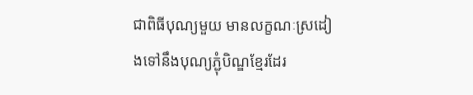ជាពិធីបុណ្យមួយ មានលក្ខណៈស្រដៀងទៅនឹងបុណ្យភ្ជុំបិណ្ឌខ្មែរដែរ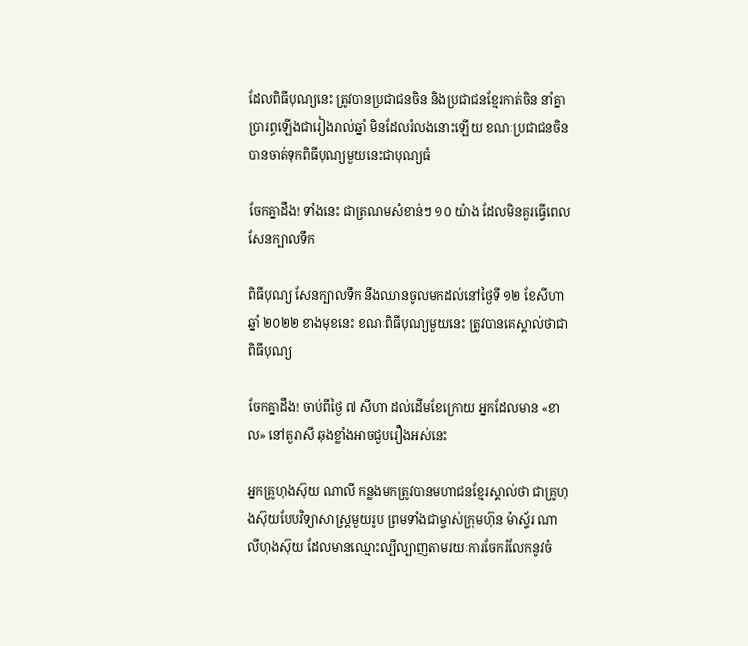ដែលពិធីបុណ្យនេះ ត្រូវបានប្រជាជនចិន និងប្រជាជនខ្មែរកាត់ចិន នាំគ្នាប្រារព្ធឡើងជារៀងរាល់ឆ្នាំ មិនដែលរំលងនោះឡើយ ខណៈប្រជាជនចិនបានចាត់ទុកពិធីបុណ្យមួយនេះជាបុណ្យធំ

ចែកគ្នាដឹង! ទាំងនេះ ជាត្រណមសំខាន់ៗ ១០ យ៉ាង ដែលមិនគួរធ្វើពេលសែនក្បាលទឹក

ពិធីបុណ្យ សែនក្បាលទឹក នឹងឈានចូលមកដល់នៅថ្ងៃទី ១២ ខែសីហា ឆ្នាំ ២០២២ ខាងមុខនេះ ខណៈពិធីបុណ្យមួយនេះ ត្រូវបានគេស្គាល់ថាជាពិធីបុណ្យ

ចែកគ្នាដឹង! ចាប់ពីថ្ងៃ ៧ សីហា ដល់ដើមខែក្រោយ អ្នកដែលមាន «ខាល» នៅតួរាសី ឆុងខ្លាំងអាចជួបរឿងអស់នេះ

អ្នកគ្រូហុងស៊ុយ ណាលី កន្លងមកត្រូវបានមហាជនខ្មែរស្គាល់ថា ជាគ្រូហុងស៊ុយបែបវិទ្យាសាស្ត្រមួយរូប ព្រមទាំងជាម្ចាស់ក្រុមហ៊ុន ម៉ាស្ទ័រ ណាលីហុងស៊ុយ ដែលមានឈ្មោះល្បីល្បាញតាមរយៈការចែករំលែកនូវចំ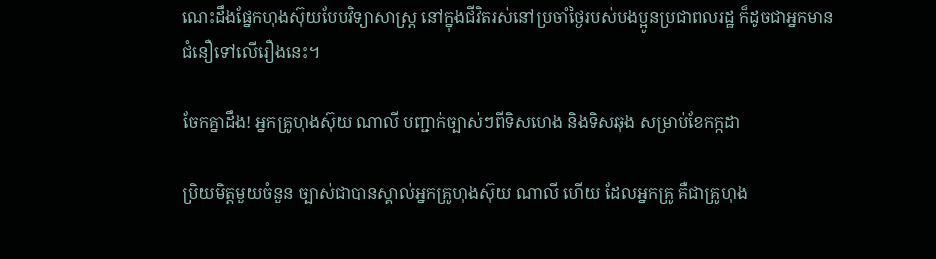ណេះដឹងផ្នែកហុងស៊ុយបែបវិទ្យាសាស្ត្រ នៅក្នុងជីវិតរស់នៅប្រចាំថ្ងៃរបស់បងប្អូនប្រជាពលរដ្ឋ ក៏ដូចជាអ្នកមានជំនឿទៅលើរឿងនេះ។

ចែកគ្នាដឹង! អ្នកគ្រូហុងស៊ុយ ណាលី បញ្ជាក់ច្បាស់ៗពីទិសហេង និងទិសឆុង សម្រាប់ខែកក្កដា

ប្រិយមិត្តមួយចំនួន ច្បាស់ជាបានស្គាល់អ្នកគ្រូហុងស៊ុយ ណាលី ហើយ ដែលអ្នកគ្រូ គឺជាគ្រូហុង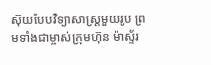ស៊ុយបែបវិទ្យាសាស្ត្រមួយរូប ព្រមទាំងជាម្ចាស់ក្រុមហ៊ុន ម៉ាស្ទ័រ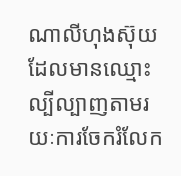ណាលីហុងស៊ុយ ដែលមានឈ្មោះល្បីល្បាញតាមរយៈការចែករំលែក